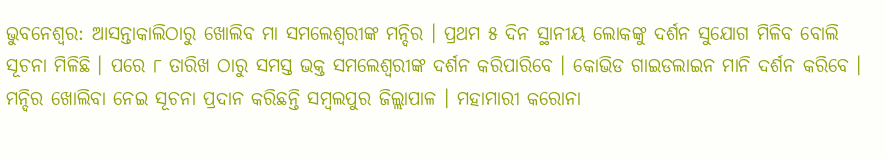ଭୁବନେଶ୍ୱର: ଆସନ୍ତାକାଲିଠାରୁ ଖୋଲିବ ମା ସମଲେଶ୍ୱରୀଙ୍କ ମନ୍ଦିର । ପ୍ରଥମ ୫ ଦିନ ସ୍ଥାନୀୟ ଲୋକଙ୍କୁ ଦର୍ଶନ ସୁଯୋଗ ମିଳିବ ବୋଲି ସୂଚନା ମିଳିଛି । ପରେ ୮ ତାରିଖ ଠାରୁ ସମସ୍ତ ଭକ୍ତ ସମଲେଶ୍ୱରୀଙ୍କ ଦର୍ଶନ କରିପାରିବେ । କୋଭିଡ ଗାଇଡଲାଇନ ମାନି ଦର୍ଶନ କରିବେ । ମନ୍ଦିର ଖୋଲିବା ନେଇ ସୂଚନା ପ୍ରଦାନ କରିଛନ୍ତି ସମ୍ବଲପୁର ଜିଲ୍ଲାପାଳ । ମହାମାରୀ କରୋନା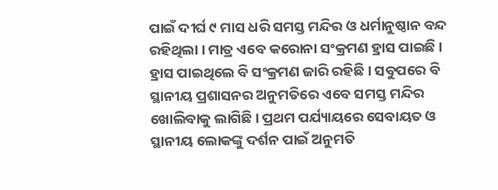ପାଇଁ ଦୀର୍ଘ ୯ ମାସ ଧରି ସମସ୍ତ ମନ୍ଦିର ଓ ଧର୍ମାନୁଷ୍ଠାନ ବନ୍ଦ ରହିଥିଲା । ମାତ୍ର ଏବେ କରୋନା ସଂକ୍ରମଣ ହ୍ରାସ ପାଇଛି । ହ୍ରାସ ପାଇଥିଲେ ବି ସଂକ୍ରମଣ ଜାରି ରହିଛି । ସବୁପରେ ବି ସ୍ଥାନୀୟ ପ୍ରଶାସନର ଅନୁମତିରେ ଏବେ ସମସ୍ତ ମନ୍ଦିର ଖୋଲିବାକୁ ଲାଗିଛି । ପ୍ରଥମ ପର୍ଯ୍ୟାୟରେ ସେବାୟତ ଓ ସ୍ଥାନୀୟ ଲୋକଙ୍କୁ ଦର୍ଶନ ପାଇଁ ଅନୁମତି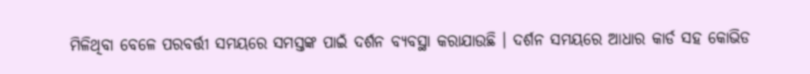ମିଳିଥିବା ବେଳେ ପରବର୍ତ୍ତୀ ସମୟରେ ସମସ୍ତଙ୍କ ପାଇଁ ଦର୍ଶନ ବ୍ୟବସ୍ଥା କରାଯାଉଛି । ଦର୍ଶନ ସମୟରେ ଆଧାର କାର୍ଡ ସହ କୋଭିଡ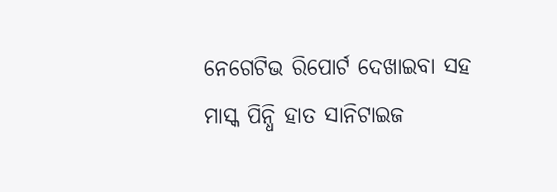ନେଗେଟିଭ ରିପୋର୍ଟ ଦେଖାଇବା ସହ ମାସ୍କ ପିନ୍ଧି ହାତ ସାନିଟାଇଜ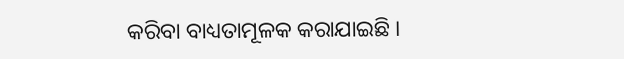କରିବା ବାଧ୍ୟତାମୂଳକ କରାଯାଇଛି ।